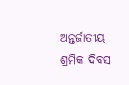ଅନ୍ତର୍ଜାତୀୟ ଶ୍ରମିକ ଦିବସ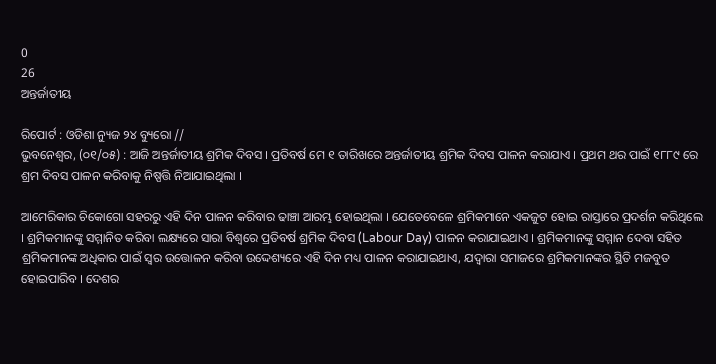0
26
ଅନ୍ତର୍ଜାତୀୟ

ରିପୋର୍ଟ : ଓଡିଶା ନ୍ୟୁଜ ୨୪ ବ୍ୟୁରୋ //
ଭୁବନେଶ୍ୱର, (୦୧/୦୫) : ଆଜି ଅନ୍ତର୍ଜାତୀୟ ଶ୍ରମିକ ଦିବସ । ପ୍ରତିବର୍ଷ ମେ ୧ ତାରିଖରେ ଅନ୍ତର୍ଜାତୀୟ ଶ୍ରମିକ ଦିବସ ପାଳନ କରାଯାଏ । ପ୍ରଥମ ଥର ପାଇଁ ୧୮୮୯ ରେ ଶ୍ରମ ଦିବସ ପାଳନ କରିବାକୁ ନିଷ୍ପତ୍ତି ନିଆଯାଇଥିଲା ।

ଆମେରିକାର ଚିକୋଗୋ ସହରରୁ ଏହି ଦିନ ପାଳନ କରିବାର ଢାଞ୍ଚା ଆରମ୍ଭ ହୋଇଥିଲା । ଯେତେବେଳେ ଶ୍ରମିକମାନେ ଏକଜୁଟ ହୋଇ ରାସ୍ତାରେ ପ୍ରଦର୍ଶନ କରିଥିଲେ । ଶ୍ରମିକମାନଙ୍କୁ ସମ୍ମାନିତ କରିବା ଲକ୍ଷ୍ୟରେ ସାରା ବିଶ୍ୱରେ ପ୍ରତିବର୍ଷ ଶ୍ରମିକ ଦିବସ (Labour Day) ପାଳନ କରାଯାଇଥାଏ । ଶ୍ରମିକମାନଙ୍କୁ ସମ୍ମାନ ଦେବା ସହିତ ଶ୍ରମିକମାନଙ୍କ ଅଧିକାର ପାଇଁ ସ୍ୱର ଉତ୍ତୋଳନ କରିବା ଉଦ୍ଦେଶ୍ୟରେ ଏହି ଦିନ ମଧ୍ୟ ପାଳନ କରାଯାଇଥାଏ, ଯଦ୍ୱାରା ସମାଜରେ ଶ୍ରମିକମାନଙ୍କର ସ୍ଥିତି ମଜବୁତ ହୋଇପାରିବ । ଦେଶର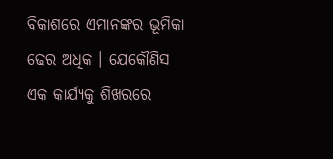ବିକାଶରେ ଏମାନଙ୍କର ଭୂମିକା ଢେର ଅଧିକ । ଯେକୌଣିସ ଏକ କାର୍ଯ୍ୟକୁ ଶିଖରରେ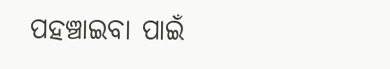ପହଞ୍ଚାଇବା ପାଇଁ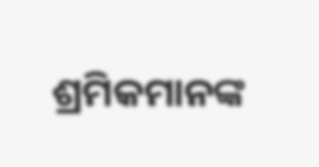ଶ୍ରମିକମାନଙ୍କ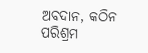ଅବଦାନ, କଠିନ ପରିଶ୍ରମ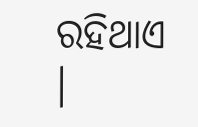ରହିଥାଏ ।